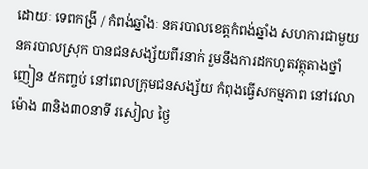ដោយៈ ទេពកង្រី / កំពង់ឆ្នាំងៈ នគរបាលខេត្តកំពង់ឆ្នាំង សហការជាមួយនគរបាលស្រុក បានជនសង្ស័យពីរនាក់ រួមនឹងការដកហូតវត្ថុតាងថ្នាំញៀន ៥កញ្ចប់ នៅពេលក្រុមជនសង្ស័យ កំពុងធ្វើសកម្មភាព នៅវេលាម៉ោង ៣និង៣០នាទី រសៀល ថ្ងៃ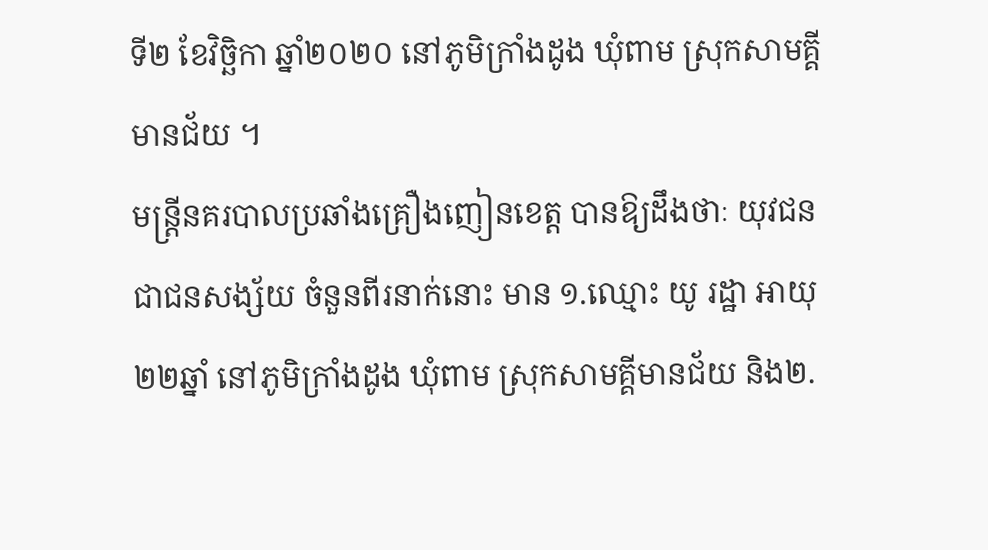ទី២ ខែវិច្ឆិកា ឆ្នាំ២០២០ នៅភូមិក្រាំងដូង ឃុំពាម ស្រុកសាមគ្គីមានជ័យ ។
មន្ត្រីនគរបាលប្រឆាំងគ្រឿងញៀនខេត្ត បានឱ្យដឹងថាៈ យុវជន ជាជនសង្ស័យ ចំនួនពីរនាក់នោះ មាន ១.ឈ្មោះ យូ រដ្ឋា អាយុ ២២ឆ្នាំ នៅភូមិក្រាំងដូង ឃុំពាម ស្រុកសាមគ្គីមានជ័យ និង២.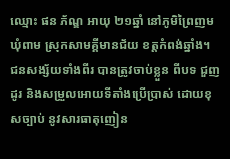ឈ្មោះ ផន ភ័ណ្ឌ អាយុ ២១ឆ្នាំ នៅភូមិព្រៃញម ឃុំពាម ស្រុកសាមគ្គីមានជ័យ ខត្តកំពង់ឆ្នាំង។ ជនសង្ស័យទាំងពីរ បានត្រូវចាប់ខ្លួន ពីបទ ជួញដូរ និងសម្រួលអោយទីតាំងប្រើប្រាស់ ដោយខុសច្បាប់ នូវសារធាតុញៀន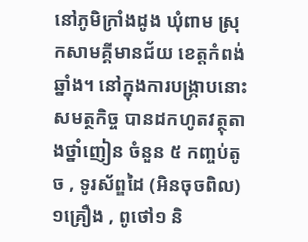នៅភូមិក្រាំងដូង ឃុំពាម ស្រុកសាមគ្គីមានជ័យ ខេត្តកំពង់ឆ្នាំង។ នៅក្នុងការបង្ក្រាបនោះ សមត្ថកិច្ច បានដកហូតវត្ថុតាងថ្នាំញៀន ចំនួន ៥ កញ្ចប់តូច , ទូរស័ព្ឌដៃ (អិនចុចពិល) ១គ្រឿង , ពូថៅ១ និ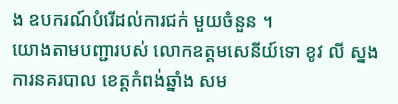ង ឧបករណ៍បំរើដល់ការជក់ មួយចំនួន ។
យោងតាមបញ្ជារបស់ លោកឧត្តមសេនីយ៍ទោ ខូវ លី ស្នងការនគរបាល ខេត្តកំពង់ឆ្នាំង សម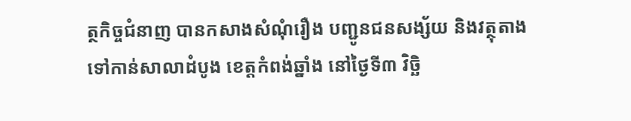ត្ថកិច្ចជំនាញ បានកសាងសំណុំរឿង បញ្ជូនជនសង្ស័យ និងវត្ថុតាង ទៅកាន់សាលាដំបូង ខេត្តកំពង់ឆ្នាំង នៅថ្ងៃទី៣ វិច្ឆិ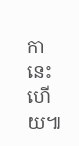កា នេះហើយ៕